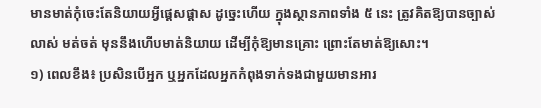មានមាត់កុំចេះតែនិយាយអ្វីផ្ដេសផ្ដាស ដូច្នេះហើយ ក្នុងស្ថានភាពទាំង ៥ នេះ ត្រូវគិតឱ្យបានច្បាស់លាស់ មត់ចត់ មុននឹងហើបមាត់និយាយ ដើម្បីកុំឱ្យមានគ្រោះ ព្រោះតែមាត់ឱ្យសោះ។
១) ពេលខឹង៖ ប្រសិនបើអ្នក ឬអ្នកដែលអ្នកកំពុងទាក់ទងជាមួយមានអារ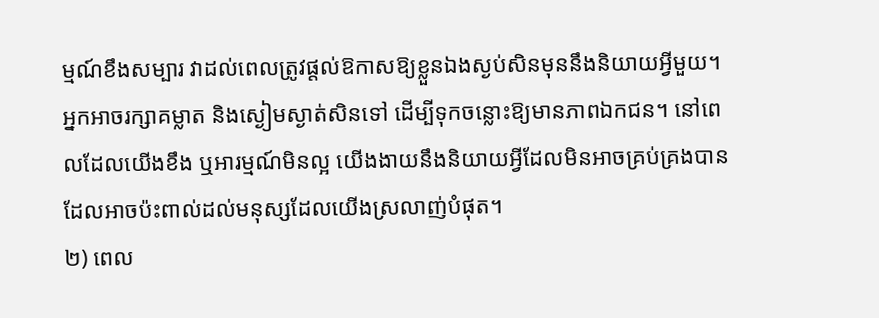ម្មណ៍ខឹងសម្បារ វាដល់ពេលត្រូវផ្តល់ឱកាសឱ្យខ្លួនឯងស្ងប់សិនមុននឹងនិយាយអ្វីមួយ។ អ្នកអាចរក្សាគម្លាត និងស្ងៀមស្ងាត់សិនទៅ ដើម្បីទុកចន្លោះឱ្យមានភាពឯកជន។ នៅពេលដែលយើងខឹង ឬអារម្មណ៍មិនល្អ យើងងាយនឹងនិយាយអ្វីដែលមិនអាចគ្រប់គ្រងបាន ដែលអាចប៉ះពាល់ដល់មនុស្សដែលយើងស្រលាញ់បំផុត។
២) ពេល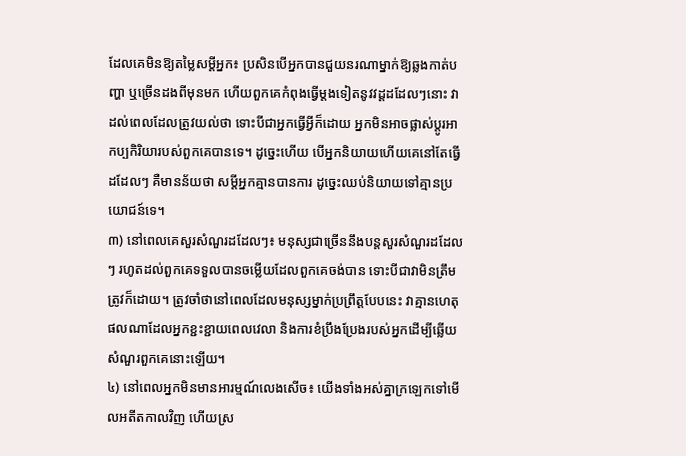ដែលគេមិនឱ្យតម្លៃសម្ដីអ្នក៖ ប្រសិនបើអ្នកបានជួយនរណាម្នាក់ឱ្យឆ្លងកាត់បញ្ហា ឬច្រើនដងពីមុនមក ហើយពួកគេកំពុងធ្វើម្តងទៀតនូវវដ្ដដដែលៗនោះ វាដល់ពេលដែលត្រូវយល់ថា ទោះបីជាអ្នកធ្វើអ្វីក៏ដោយ អ្នកមិនអាចផ្លាស់ប្តូរអាកប្បកិរិយារបស់ពួកគេបានទេ។ ដូច្នេះហើយ បើអ្នកនិយាយហើយគេនៅតែធ្វើដដែលៗ គឺមានន័យថា សម្ដីអ្នកគ្មានបានការ ដូច្នេះឈប់និយាយទៅគ្មានប្រយោជន៍ទេ។
៣) នៅពេលគេសួរសំណួរដដែលៗ៖ មនុស្សជាច្រើននឹងបន្តសួរសំណួរដដែលៗ រហូតដល់ពួកគេទទួលបានចម្លើយដែលពួកគេចង់បាន ទោះបីជាវាមិនត្រឹមត្រូវក៏ដោយ។ ត្រូវចាំថានៅពេលដែលមនុស្សម្នាក់ប្រព្រឹត្តបែបនេះ វាគ្មានហេតុផលណាដែលអ្នកខ្ជះខ្ជាយពេលវេលា និងការខំប្រឹងប្រែងរបស់អ្នកដើម្បីឆ្លើយសំណួរពួកគេនោះឡើយ។
៤) នៅពេលអ្នកមិនមានអារម្មណ៍លេងសើច៖ យើងទាំងអស់គ្នាក្រឡេកទៅមើលអតីតកាលវិញ ហើយស្រ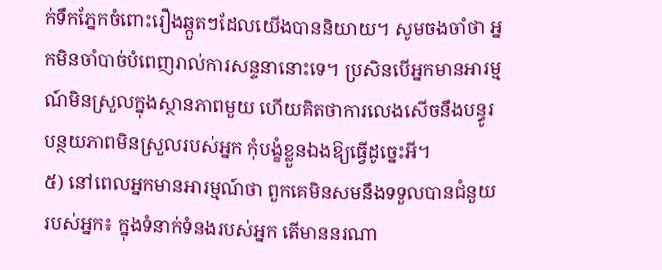ក់ទឹកភ្នែកចំពោះរឿងឆ្កួតៗដែលយើងបាននិយាយ។ សូមចងចាំថា អ្នកមិនចាំបាច់បំពេញរាល់ការសន្ទនានោះទេ។ ប្រសិនបើអ្នកមានអារម្មណ៍មិនស្រួលក្នុងស្ថានភាពមួយ ហើយគិតថាការលេងសើចនឹងបន្ធូរបន្ថយភាពមិនស្រួលរបស់អ្នក កុំបង្ខំខ្លួនឯងឱ្យធ្វើដូច្នេះអី។
៥) នៅពេលអ្នកមានអារម្មណ៍ថា ពួកគេមិនសមនឹងទទួលបានជំនួយរបស់អ្នក៖ ក្នុងទំនាក់ទំនងរបស់អ្នក តើមាននរណា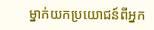ម្នាក់យកប្រយោជន៍ពីអ្នក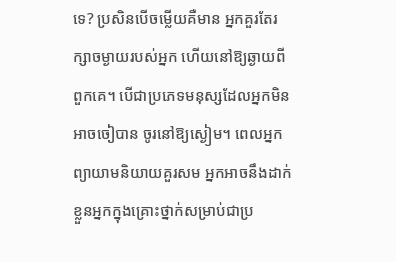ទេ? ប្រសិនបើចម្លើយគឺមាន អ្នកគួរតែរក្សាចម្ងាយរបស់អ្នក ហើយនៅឱ្យឆ្ងាយពីពួកគេ។ បើជាប្រភេទមនុស្សដែលអ្នកមិនអាចចៀបាន ចូរនៅឱ្យស្ងៀម។ ពេលអ្នកព្យាយាមនិយាយគួរសម អ្នកអាចនឹងដាក់ខ្លួនអ្នកក្នុងគ្រោះថ្នាក់សម្រាប់ជាប្រ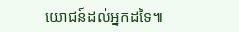យោជន៍ដល់អ្នកដទៃ៕